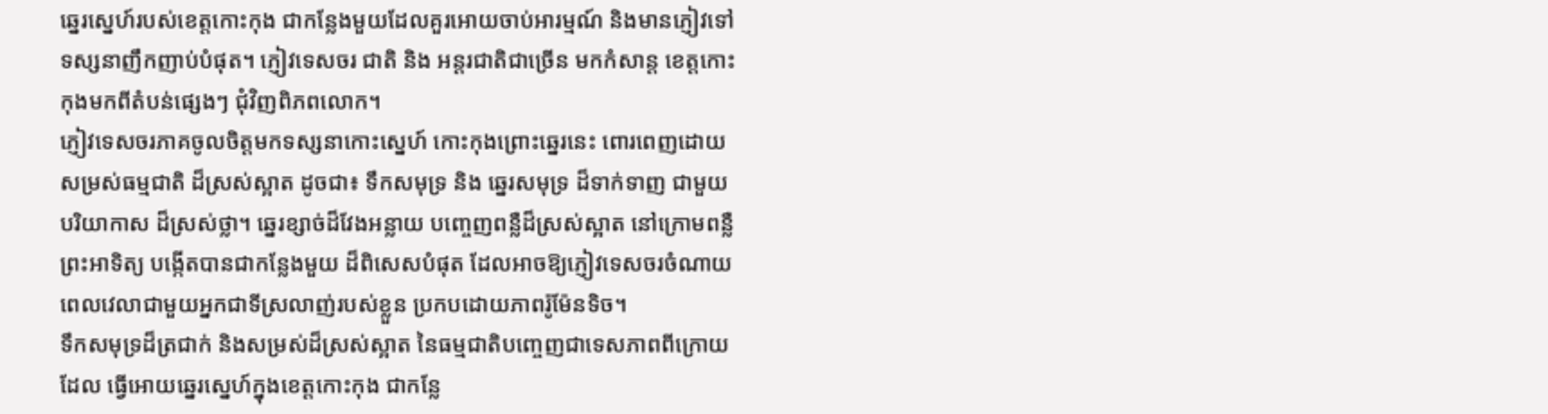ឆ្នេរស្នេហ៍របស់ខេត្តកោះកុង ជាកន្លែងមួយដែលគួរអោយចាប់អារម្មណ៍ និងមានភ្ញៀវទៅ
ទស្សនាញឹកញាប់បំផុត។ ភ្ញៀវទេសចរ ជាតិ និង អន្ដរជាតិជាច្រើន មកកំសាន្ត ខេត្តកោះ
កុងមកពីតំបន់ផ្សេងៗ ជុំវិញពិភពលោក។
ភ្ញៀវទេសចរភាគចូលចិត្តមកទស្សនាកោះស្នេហ៍ កោះកុងព្រោះឆ្នេរនេះ ពោរពេញដោយ
សម្រស់ធម្មជាតិ ដ៏ស្រស់ស្អាត ដូចជា៖ ទឹកសមុទ្រ និង ឆ្នេរសមុទ្រ ដ៏ទាក់ទាញ ជាមួយ
បរិយាកាស ដ៏ស្រស់ថ្លា។ ឆ្នេរខ្សាច់ដ៏វែងអន្លាយ បញ្ចេញពន្លឺដ៏ស្រស់ស្អាត នៅក្រោមពន្លឺ
ព្រះអាទិត្យ បង្កើតបានជាកន្លែងមួយ ដ៏ពិសេសបំផុត ដែលអាចឱ្យភ្ញៀវទេសចរចំណាយ
ពេលវេលាជាមួយអ្នកជាទីស្រលាញ់របស់ខ្លួន ប្រកបដោយភាពរ៉ូម៉ែនទិច។
ទឹកសមុទ្រដ៏ត្រជាក់ និងសម្រស់ដ៏ស្រស់ស្អាត នៃធម្មជាតិបញ្ចេញជាទេសភាពពីក្រោយ
ដែល ធ្វើអោយឆ្នេរស្នេហ៍ក្នុងខេត្តកោះកុង ជាកន្លែ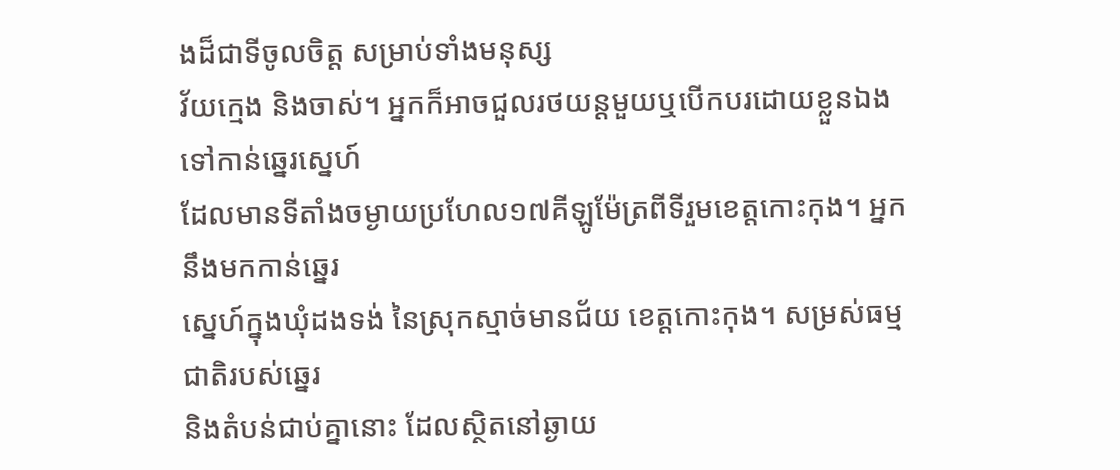ងដ៏ជាទីចូលចិត្ត សម្រាប់ទាំងមនុស្ស
វ័យក្មេង និងចាស់។ អ្នកក៏អាចជួលរថយន្ដមួយឬបើកបរដោយខ្លួនឯងទៅកាន់ឆ្នេរស្នេហ៍
ដែលមានទីតាំងចម្ងាយប្រហែល១៧គីឡូម៉ែត្រពីទីរួមខេត្តកោះកុង។ អ្នកនឹងមកកាន់ឆ្នេរ
ស្នេហ៍ក្នុងឃុំដងទង់ នៃស្រុកស្មាច់មានជ័យ ខេត្តកោះកុង។ សម្រស់ធម្មជាតិរបស់ឆ្នេរ
និងតំបន់ជាប់គ្នានោះ ដែលស្ថិតនៅឆ្ងាយ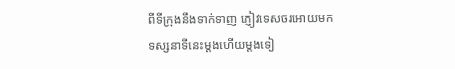ពីទីក្រុងនឹងទាក់ទាញ ភ្ញៀវទេសចរអោយមក
ទស្សនាទីនេះម្ដងហើយម្ដងទៀ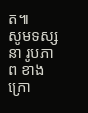ត៕
សូមទស្សនា រូបភាព ខាងក្រោ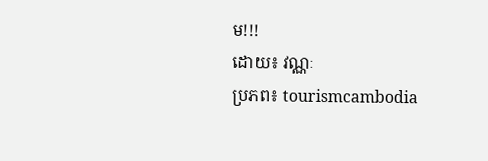ម!!!
ដោយ៖ វណ្ណៈ
ប្រភព៖ tourismcambodia